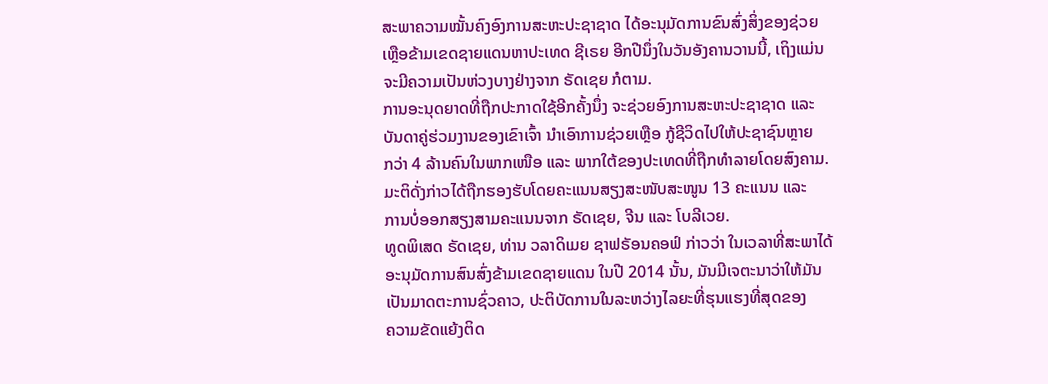ສະພາຄວາມໝັ້ນຄົງອົງການສະຫະປະຊາຊາດ ໄດ້ອະນຸມັດການຂົນສົ່ງສິ່ງຂອງຊ່ວຍ
ເຫຼືອຂ້າມເຂດຊາຍແດນຫາປະເທດ ຊີເຣຍ ອີກປີນຶ່ງໃນວັນອັງຄານວານນີ້, ເຖິງແມ່ນ
ຈະມີຄວາມເປັນຫ່ວງບາງຢ່າງຈາກ ຣັດເຊຍ ກໍຕາມ.
ການອະນຸດຍາດທີ່ຖືກປະກາດໃຊ້ອີກຄັ້ງນຶ່ງ ຈະຊ່ວຍອົງການສະຫະປະຊາຊາດ ແລະ
ບັນດາຄູ່ຮ່ວມງານຂອງເຂົາເຈົ້າ ນຳເອົາການຊ່ວຍເຫຼືອ ກູ້ຊີວິດໄປໃຫ້ປະຊາຊົນຫຼາຍ
ກວ່າ 4 ລ້ານຄົນໃນພາກເໜືອ ແລະ ພາກໃຕ້ຂອງປະເທດທີ່ຖືກທຳລາຍໂດຍສົງຄາມ.
ມະຕິດັ່ງກ່າວໄດ້ຖືກຮອງຮັບໂດຍຄະແນນສຽງສະໜັບສະໜູນ 13 ຄະແນນ ແລະ
ການບໍ່ອອກສຽງສາມຄະແນນຈາກ ຣັດເຊຍ, ຈີນ ແລະ ໂບລີເວຍ.
ທູດພິເສດ ຣັດເຊຍ, ທ່ານ ວລາດິເມຍ ຊາຟຣັອນຄອຟ໌ ກ່າວວ່າ ໃນເວລາທີ່ສະພາໄດ້
ອະນຸມັດການສົນສົ່ງຂ້າມເຂດຊາຍແດນ ໃນປີ 2014 ນັ້ນ, ມັນມີເຈຕະນາວ່າໃຫ້ມັນ
ເປັນມາດຕະການຊົ່ວຄາວ, ປະຕິບັດການໃນລະຫວ່າງໄລຍະທີ່ຮຸນແຮງທີ່ສຸດຂອງ
ຄວາມຂັດແຍ້ງຕິດ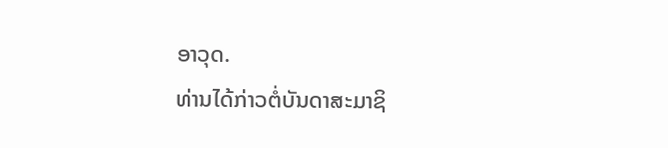ອາວຸດ.
ທ່ານໄດ້ກ່າວຕໍ່ບັນດາສະມາຊິ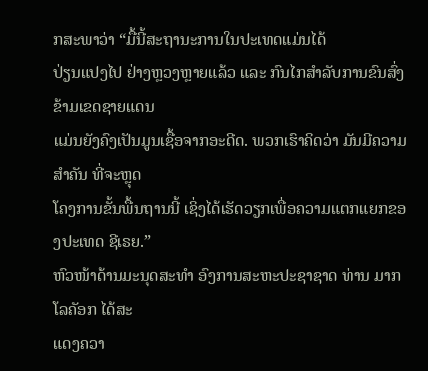ກສະພາວ່າ “ມື້ນີ້ສະຖານະການໃນປະເທດແມ່ນໄດ້
ປ່ຽນແປງໄປ ຢ່າງຫຼວງຫຼາຍແລ້ວ ແລະ ກົນໄກສຳລັບການຂົນສົ່ງຂ້າມເຂດຊາຍແດນ
ແມ່ນຍັງຄົງເປັນມູນເຊື້ອຈາກອະດີດ. ພວກເຮົາຄິດວ່າ ມັນມີຄວາມສຳຄັນ ທີ່ຈະຫຼຸດ
ໂຄງການຂັ້ນພື້ນຖານນີ້ ເຊິ່ງໄດ້ເຮັດວຽກເພື່ອຄວາມແຕກແຍກຂອງປະເທດ ຊີເຣຍ.”
ຫົວໜ້າດ້ານມະນຸດສະທຳ ອົງການສະຫະປະຊາຊາດ ທ່ານ ມາກ ໂລຄັອກ ໄດ້ສະ
ແດງຄວາ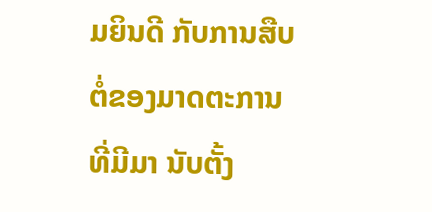ມຍິນດີ ກັບການສືບຕໍ່ຂອງມາດຕະການ ທີ່ມີມາ ນັບຕັ້ງ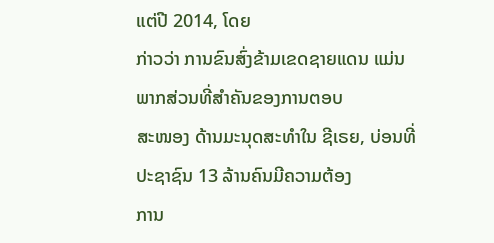ແຕ່ປີ 2014, ໂດຍ
ກ່າວວ່າ ການຂົນສົ່ງຂ້າມເຂດຊາຍແດນ ແມ່ນພາກສ່ວນທີ່ສຳຄັນຂອງການຕອບ
ສະໜອງ ດ້ານມະນຸດສະທຳໃນ ຊີເຣຍ, ບ່ອນທີ່ປະຊາຊົນ 13 ລ້ານຄົນມີຄວາມຕ້ອງ
ການ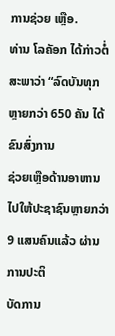ການຊ່ວຍ ເຫຼືອ.
ທ່ານ ໂລຄັອກ ໄດ້ກ່າວຕໍ່ສະພາວ່າ “ລົດບັນທຸກຫຼາຍກວ່າ 650 ຄັນ ໄດ້ຂົນສົ່ງການ
ຊ່ວຍເຫຼືອດ້ານອາຫານໄປໃຫ້ປະຊາຊົນຫຼາຍກວ່າ 9 ແສນຄົນແລ້ວ ຜ່ານການປະຕິ
ບັດການ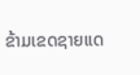ຂ້າມເຂດຊາຍແດ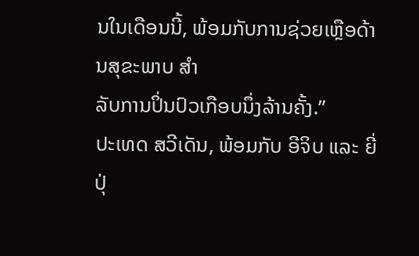ນໃນເດືອນນີ້, ພ້ອມກັບການຊ່ວຍເຫຼືອດ້ານສຸຂະພາບ ສຳ
ລັບການປິ່ນປົວເກືອບນຶ່ງລ້ານຄັ້ງ.”
ປະເທດ ສວີເດັນ, ພ້ອມກັບ ອີຈິບ ແລະ ຍີ່ປຸ່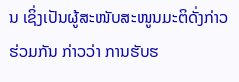ນ ເຊິ່ງເປັນຜູ້ສະໜັບສະໜູນມະຕິດັ່ງກ່າວ
ຮ່ວມກັນ ກ່າວວ່າ ການຮັບຮ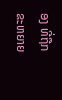ອງ ທີ່ຖືກຂະຫຍາຍ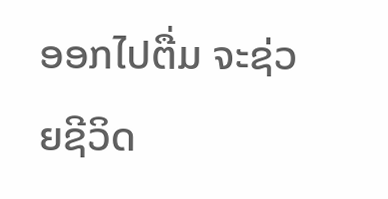ອອກໄປຕື່ມ ຈະຊ່ວຍຊີວິດ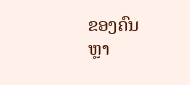ຂອງຄົນ
ຫຼາ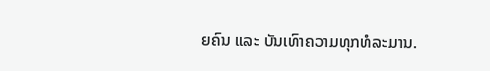ຍຄົນ ແລະ ບັນເທົາຄວາມທຸກທໍລະມານ.